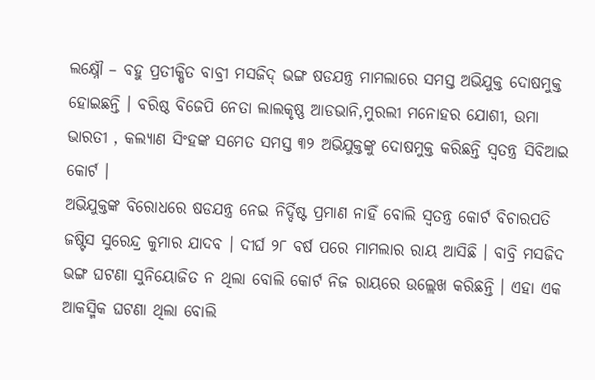ଲକ୍ଷ୍ନୌ – ବହୁ ପ୍ରତୀକ୍ଷିତ ବାବ୍ରୀ ମସଜିଦ୍ ଭଙ୍ଗ ଷଡଯନ୍ତ୍ର ମାମଲାରେ ସମସ୍ତ ଅଭିଯୁକ୍ତ ଦୋଷମୁକ୍ତ ହୋଇଛନ୍ତି । ବରିଷ୍ଠ ବିଜେପି ନେତା ଲାଲକୃଷ୍ଣ ଆଡଭାନି,ମୁରଲୀ ମନୋହର ଯୋଶୀ, ଉମା ଭାରତୀ , କଲ୍ୟାଣ ସିଂହଙ୍କ ସମେତ ସମସ୍ତ ୩୨ ଅଭିଯୁକ୍ତଙ୍କୁ ଦୋଷମୁକ୍ତ କରିଛନ୍ତି ସ୍ୱତନ୍ତ୍ର ସିବିଆଇ କୋର୍ଟ ।
ଅଭିଯୁକ୍ତଙ୍କ ବିରୋଧରେ ଷଡଯନ୍ତ୍ର ନେଇ ନିର୍ଦ୍ଦିଷ୍ଟ ପ୍ରମାଣ ନାହିଁ ବୋଲି ସ୍ୱତନ୍ତ୍ର କୋର୍ଟ ବିଚାରପତି ଜଷ୍ଟିସ ସୁରେନ୍ଦ୍ର କୁମାର ଯାଦବ । ଦୀର୍ଘ ୨୮ ବର୍ଷ ପରେ ମାମଲାର ରାୟ ଆସିଛି । ବାବ୍ରି ମସଜିଦ ଭଙ୍ଗ ଘଟଣା ସୁନିୟୋଜିତ ନ ଥିଲା ବୋଲି କୋର୍ଟ ନିଜ ରାୟରେ ଉଲ୍ଲେଖ କରିଛନ୍ତି । ଏହା ଏକ ଆକସ୍ମିକ ଘଟଣା ଥିଲା ବୋଲି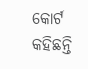କୋର୍ଟ କହିଛନ୍ତି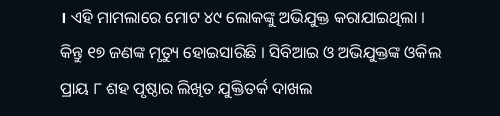। ଏହି ମାମଲାରେ ମୋଟ ୪୯ ଲୋକଙ୍କୁ ଅଭିଯୁକ୍ତ କରାଯାଇଥିଲା । କିନ୍ତୁ ୧୭ ଜଣଙ୍କ ମୃତ୍ୟୁ ହୋଇସାରିଛି । ସିବିଆଇ ଓ ଅଭିଯୁକ୍ତଙ୍କ ଓକିଲ ପ୍ରାୟ ୮ ଶହ ପୃଷ୍ଠାର ଲିଖିତ ଯୁକ୍ତିତର୍କ ଦାଖଲ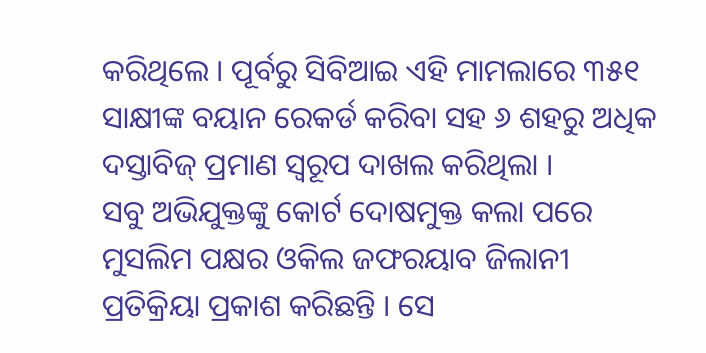କରିଥିଲେ । ପୂର୍ବରୁ ସିବିଆଇ ଏହି ମାମଲାରେ ୩୫୧ ସାକ୍ଷୀଙ୍କ ବୟାନ ରେକର୍ଡ କରିବା ସହ ୬ ଶହରୁ ଅଧିକ ଦସ୍ତାବିଜ୍ ପ୍ରମାଣ ସ୍ୱରୂପ ଦାଖଲ କରିଥିଲା ।
ସବୁ ଅଭିଯୁକ୍ତଙ୍କୁ କୋର୍ଟ ଦୋଷମୁକ୍ତ କଲା ପରେ ମୁସଲିମ ପକ୍ଷର ଓକିଲ ଜଫରୟାବ ଜିଲାନୀ ପ୍ରତିକ୍ରିୟା ପ୍ରକାଶ କରିଛନ୍ତି । ସେ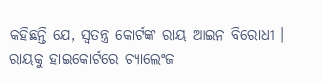କହିଛନ୍ତି ଯେ, ସ୍ୱତନ୍ତ୍ର କୋର୍ଟଙ୍କ ରାୟ ଆଇନ ବିରୋଧୀ । ରାୟକୁ ହାଇକୋର୍ଟରେ ଚ୍ୟାଲେଂଜ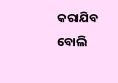କରାଯିବ ବୋଲି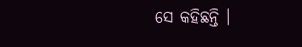ସେ କହିଛନ୍ତି ।